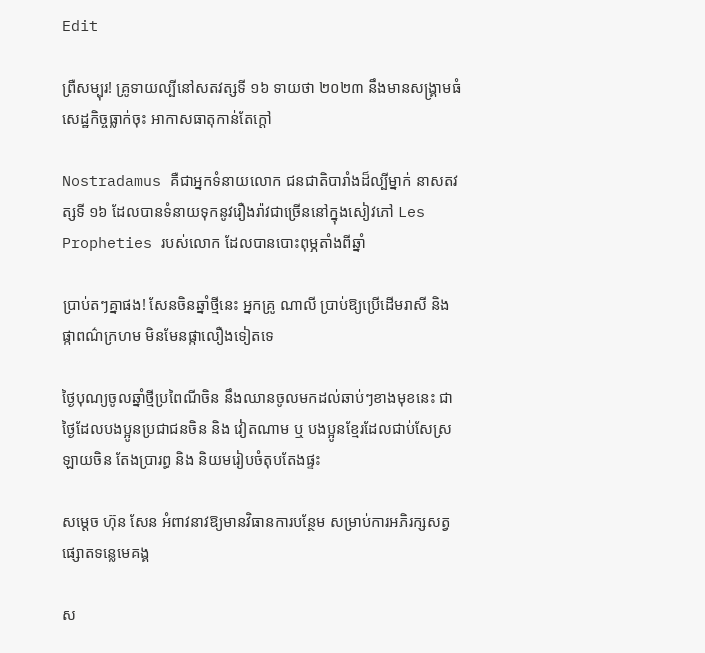Edit

ព្រឺសម្បុរ! គ្រូទាយល្បីនៅសតវត្សទី ១៦ ទាយថា ២០២៣ នឹងមានសង្គ្រាមធំ សេដ្ឋកិច្ចធ្លាក់ចុះ អាកាសធាតុកាន់តែក្ដៅ

Nostradamus គឺជាអ្នកទំនាយលោក ជនជាតិបារាំងដ៏ល្បីម្នាក់ នាសតវត្សទី ១៦ ដែលបានទំនាយទុកនូវរឿងរ៉ាវជាច្រើននៅក្នុងសៀវភៅ Les Propheties របស់លោក ដែលបានបោះពុម្ភតាំងពីឆ្នាំ

ប្រាប់តៗគ្នាផង! សែនចិនឆ្នាំថ្មីនេះ អ្នកគ្រូ ណាលី ប្រាប់ឱ្យប្រើដើមរាសី និង ផ្កាពណ៌ក្រហម មិនមែនផ្កាលឿងទៀតទេ

ថ្ងៃបុណ្យចូលឆ្នាំថ្មីប្រពៃណីចិន នឹងឈានចូលមកដល់ឆាប់ៗខាងមុខនេះ ជាថ្ងៃដែលបងប្អូនប្រជាជនចិន និង វៀតណាម ឬ បងប្អូនខ្មែរដែលជាប់សែស្រឡាយចិន តែងប្រារព្ធ និង និយមរៀបចំតុបតែងផ្ទះ

សម្ដេច ហ៊ុន សែន អំពាវនាវឱ្យមានវិធានការបន្ថែម សម្រាប់ការអភិរក្សសត្វផ្សោតទន្លេមេគង្គ

ស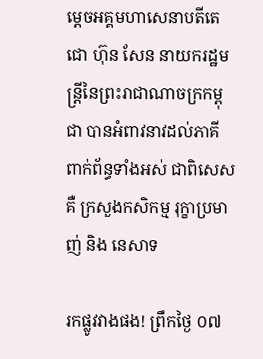ម្តេចអគ្គមហាសេនាបតីតេជោ ហ៊ុន សែន នាយករដ្ឋមន្ត្រីនៃព្រះរាជាណាចក្រកម្ពុជា បានអំពាវនាវដល់ភាគីពាក់ព័ន្ធទាំងអស់ ជាពិសេសគឺ ក្រសួងកសិកម្ម រុក្ខាប្រមាញ់ និង នេសាទ

រកផ្លូវវាងផង! ព្រឹកថ្ងៃ ០៧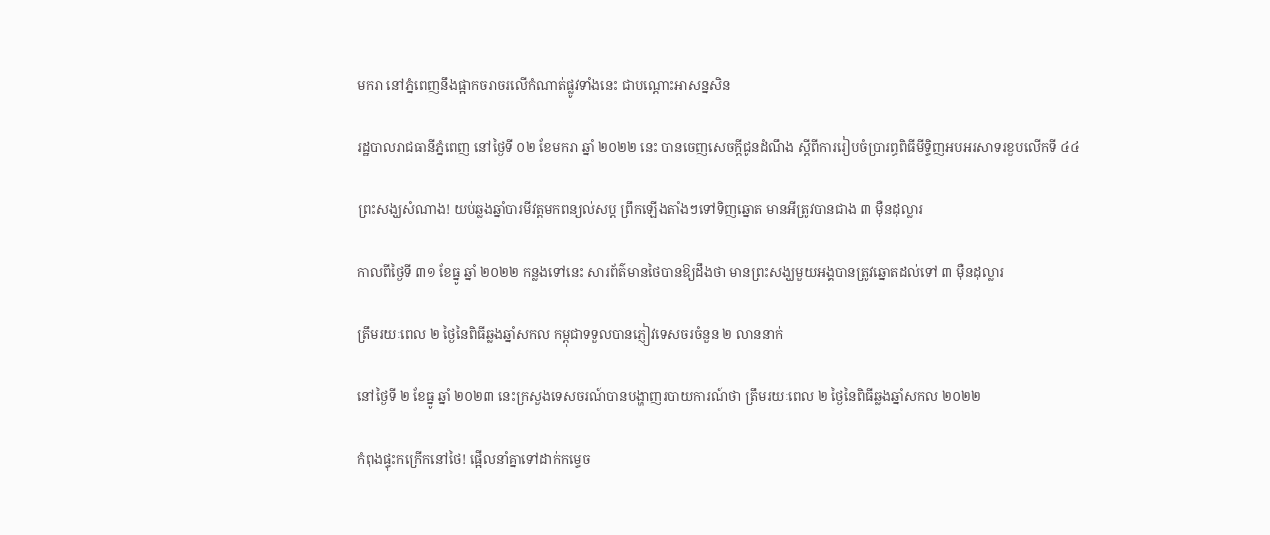មករា នៅភ្នំពេញនឹងផ្អាកចរាចរលើកំណាត់ផ្លូវទាំងនេះ ជាបណ្ដោះអាសន្នសិន

រដ្ឋបាលរាជធានីភ្នំពេញ នៅថ្ងៃទី ០២ ខែមករា ឆ្នាំ ២០២២ នេះ បានចេញសេចក្តីជូនដំណឹង ស្តីពីការរៀបចំប្រារព្ធពិធីមីទ្ទិញអបអរសាទរខួបលើកទី ៤៤

ព្រះសង្ឃសំណាង! យប់ឆ្លងឆ្នាំបារមីវត្តមកពន្យល់សប្ត ព្រឹកឡើងតាំងៗទៅទិញឆ្នោត មានអីត្រូវបានជាង ៣ ម៉ឺនដុល្លារ

កាលពីថ្ងៃទី ៣១ ខែធ្នូ ឆ្នាំ ២០២២ កន្លងទៅនេះ សារព័ត៌មានថៃបានឱ្យដឹងថា មានព្រះសង្ឃមួយអង្គបានត្រូវឆ្នោតដល់ទៅ ៣ ម៉ឺនដុល្លារ

ត្រឹមរយៈពេល ២ ថ្ងៃនៃពិធីឆ្លងឆ្នាំសកល កម្ពុជាទទួលបានភ្ញៀវទេសចរចំនួន ២ លាននាក់

នៅថ្ងៃទី ២ ខែធ្នូ ឆ្នាំ ២០២៣ នេះក្រសួងទេសចរណ៍បានបង្ហាញរបាយការណ៍ថា ត្រឹមរយៈពេល ២ ថ្ងៃនៃពិធីឆ្លងឆ្នាំសកល ២០២២

កំពុងផ្ទុះកក្រើកនៅថៃ! ផ្អើលនាំគ្នាទៅដាក់កម្ទេច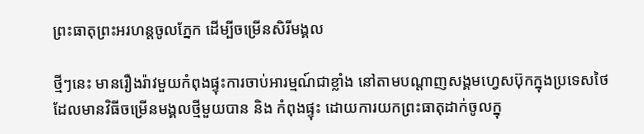ព្រះធាតុព្រះអរហន្តចូលភ្នែក ដើម្បីចម្រើនសិរីមង្គល

ថ្មីៗនេះ មានរឿងរ៉ាវមួយកំពុងផ្ទុះការចាប់អារម្មណ៍ជាខ្លាំង នៅតាមបណ្តាញសង្គមហ្វេសប៊ុកក្នុងប្រទេសថៃ ដែលមានវិធីចម្រើនមង្គលថ្មីមួយបាន និង កំពុងផ្ទុះ ដោយការយកព្រះធាតុដាក់ចូលក្នុ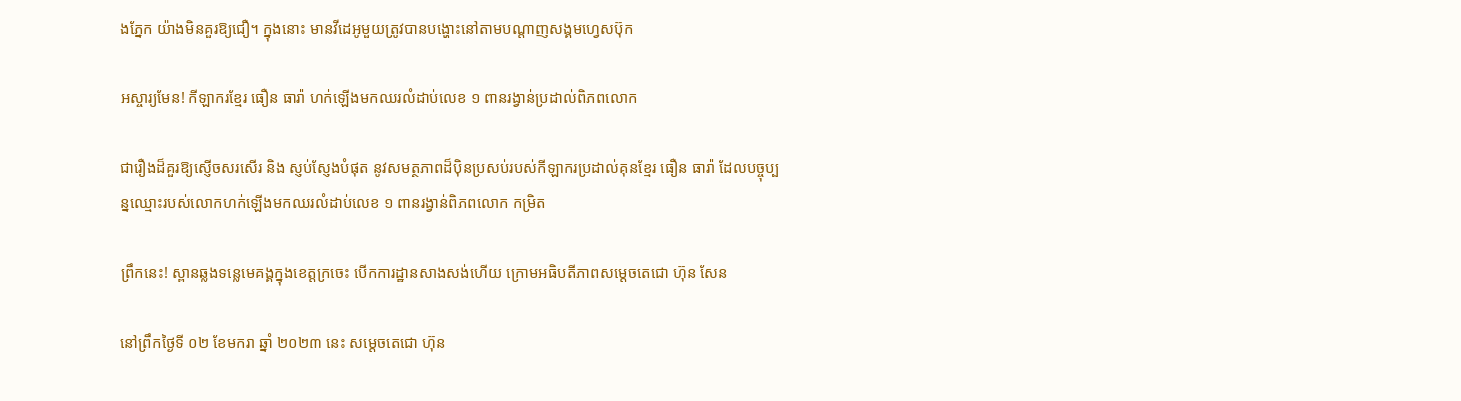ងភ្នែក យ៉ាងមិនគួរឱ្យជឿ។ ក្នុងនោះ មានវីដេអូមួយត្រូវបានបង្ហោះនៅតាមបណ្តាញសង្គមហ្វេសប៊ុក

អស្ចារ្យមែន! កីឡាករខ្មែរ ធឿន ធារ៉ា ហក់ឡើងមកឈរលំដាប់លេខ ១ ពានរង្វាន់ប្រដាល់ពិភពលោក

ជារឿងដ៏គួរឱ្យស្ញើចសរសើរ និង ស្ញប់ស្ញែងបំផុត នូវសមត្ថភាពដ៏ប៉ិនប្រសប់របស់កីឡាករប្រដាល់គុនខ្មែរ ធឿន ធារ៉ា ដែលបច្ចុប្បន្នឈ្មោះរបស់លោកហក់ឡើងមកឈរលំដាប់លេខ ១ ពានរង្វាន់ពិភពលោក កម្រិត

ព្រឹកនេះ! ស្ពានឆ្លងទន្លេមេគង្គក្នុងខេត្តក្រចេះ បើកការដ្ឋានសាងសង់ហើយ ក្រោមអធិបតីភាពសម្ដេចតេជោ ហ៊ុន សែន

នៅព្រឹកថ្ងៃទី ០២ ខែមករា ឆ្នាំ ២០២៣ នេះ សម្តេចតេជោ ហ៊ុន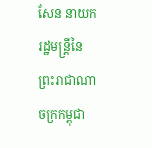សែន នាយករដ្ឋមន្រ្តីនៃព្រះរាជាណាចក្រកម្ពុជា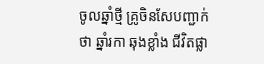ចូលឆ្នាំថ្មី គ្រូចិនសែបញ្ជាក់ថា ឆ្នាំរកា ឆុងខ្លាំង ជីវិតផ្លា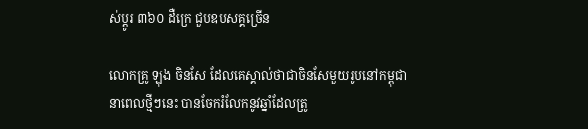ស់ប្ដូរ ៣៦០ ដឺក្រេ ជួបឧបសគ្គច្រើន

លោកគ្រូ ឡុង ចិនសែ ដែលគេស្គាល់ថាជាចិនសែមួយរូបនៅកម្ពុជា នាពេលថ្មីៗនេះ បានចែករំលែកនូវឆ្នាំដែលត្រូ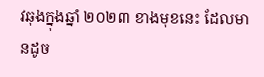វឆុងក្នុងឆ្នាំ ២០២៣ ខាងមុខនេះ ដែលមានដូច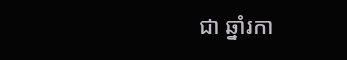ជា ឆ្នាំរកា